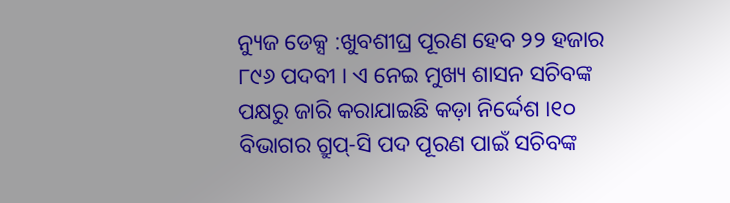ନ୍ୟୁଜ ଡେକ୍ସ :ଖୁବଶୀଘ୍ର ପୂରଣ ହେବ ୨୨ ହଜାର ୮୯୬ ପଦବୀ । ଏ ନେଇ ମୁଖ୍ୟ ଶାସନ ସଚିବଙ୍କ ପକ୍ଷରୁ ଜାରି କରାଯାଇଛି କଡ଼ା ନିର୍ଦ୍ଦେଶ ।୧୦ ବିଭାଗର ଗ୍ରୁପ୍-ସି ପଦ ପୂରଣ ପାଇଁ ସଚିବଙ୍କ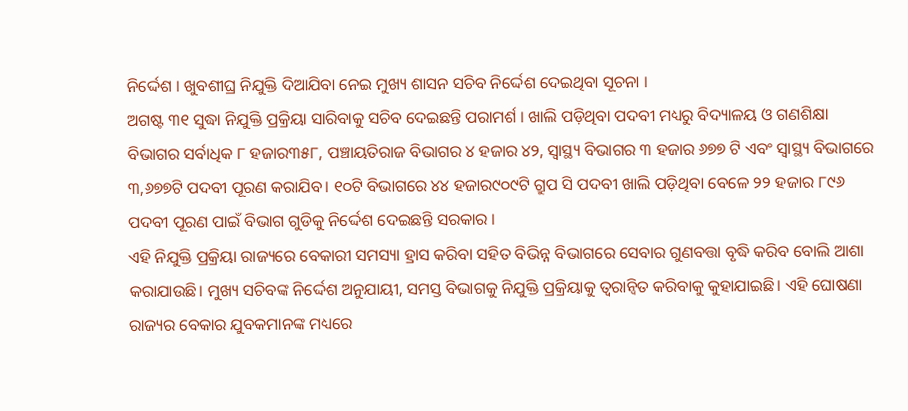ନିର୍ଦ୍ଦେଶ । ଖୁବଶୀଘ୍ର ନିଯୁକ୍ତି ଦିଆଯିବା ନେଇ ମୁଖ୍ୟ ଶାସନ ସଚିବ ନିର୍ଦ୍ଦେଶ ଦେଇଥିବା ସୂଚନା ।
ଅଗଷ୍ଟ ୩୧ ସୁଦ୍ଧା ନିଯୁକ୍ତି ପ୍ରକ୍ରିୟା ସାରିବାକୁ ସଚିବ ଦେଇଛନ୍ତି ପରାମର୍ଶ । ଖାଲି ପଡ଼ିଥିବା ପଦବୀ ମଧ୍ୟରୁ ବିଦ୍ୟାଳୟ ଓ ଗଣଶିକ୍ଷା ବିଭାଗର ସର୍ବାଧିକ ୮ ହଜାର୩୫୮, ପଞ୍ଚାୟତିରାଜ ବିଭାଗର ୪ ହଜାର ୪୨, ସ୍ୱାସ୍ଥ୍ୟ ବିଭାଗର ୩ ହଜାର ୬୭୭ ଟି ଏବଂ ସ୍ବାସ୍ଥ୍ୟ ବିଭାଗରେ ୩,୬୭୭ଟି ପଦବୀ ପୂରଣ କରାଯିବ। ୧୦ଟି ବିଭାଗରେ ୪୪ ହଜାର୯୦୯ଟି ଗ୍ରୁପ ସି ପଦବୀ ଖାଲି ପଡ଼ିଥିବା ବେଳେ ୨୨ ହଜାର ୮୯୬ ପଦବୀ ପୂରଣ ପାଇଁ ବିଭାଗ ଗୁଡିକୁ ନିର୍ଦ୍ଦେଶ ଦେଇଛନ୍ତି ସରକାର ।
ଏହି ନିଯୁକ୍ତି ପ୍ରକ୍ରିୟା ରାଜ୍ୟରେ ବେକାରୀ ସମସ୍ୟା ହ୍ରାସ କରିବା ସହିତ ବିଭିନ୍ନ ବିଭାଗରେ ସେବାର ଗୁଣବତ୍ତା ବୃଦ୍ଧି କରିବ ବୋଲି ଆଶା କରାଯାଉଛି। ମୁଖ୍ୟ ସଚିବଙ୍କ ନିର୍ଦ୍ଦେଶ ଅନୁଯାୟୀ, ସମସ୍ତ ବିଭାଗକୁ ନିଯୁକ୍ତି ପ୍ରକ୍ରିୟାକୁ ତ୍ୱରାନ୍ବିତ କରିବାକୁ କୁହାଯାଇଛି। ଏହି ଘୋଷଣା ରାଜ୍ୟର ବେକାର ଯୁବକମାନଙ୍କ ମଧ୍ୟରେ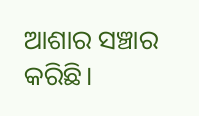ଆଶାର ସଞ୍ଚାର କରିଛି।